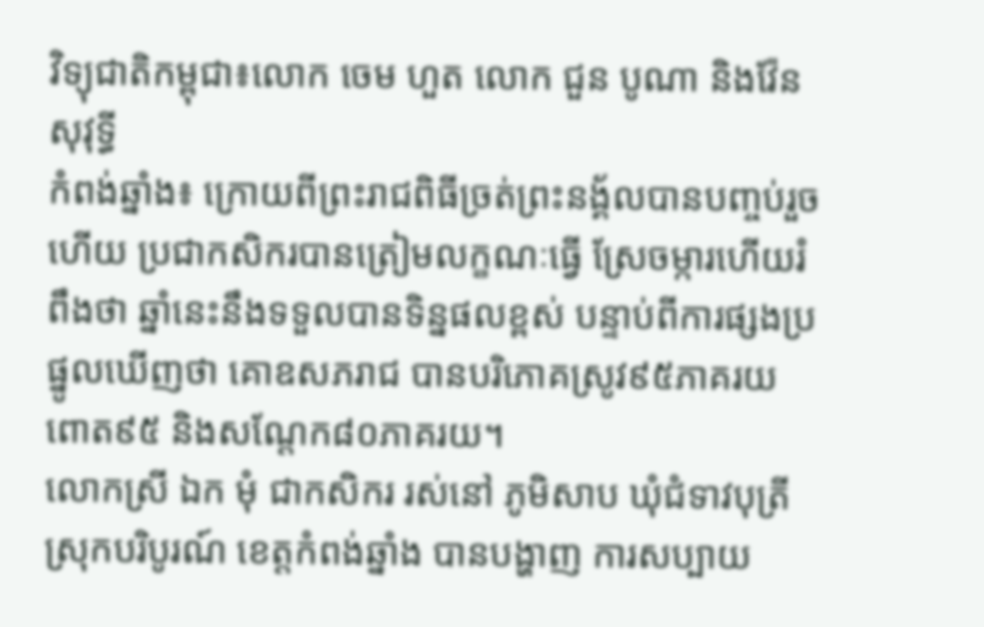វិទ្យុជាតិកម្ពុជា៖លោក ចេម ហួត លោក ជួន បូណា និងវ៉ែន សុវុទ្ធី
កំពង់ឆ្នាំង៖ ក្រោយពីព្រះរាជពិធីច្រត់ព្រះនង្គ័លបានបញ្ចប់រួចហើយ ប្រជាកសិករបានត្រៀមលក្ខណៈធ្វើ ស្រែចម្ការហើយរំពឹងថា ឆ្នាំនេះនឹងទទួលបានទិន្នផលខ្ពស់ បន្ទាប់ពីការផ្សងប្រផ្នូលឃើញថា គោឧសភរាជ បានបរិភោគស្រូវ៩៥ភាគរយ ពោត៩៥ និងសណ្តែក៨០ភាគរយ។
លោកស្រី ឯក មុំ ជាកសិករ រស់នៅ ភូមិសាប ឃុំជំទាវបុត្រី ស្រុកបរិបូរណ៍ ខេត្ដកំពង់ឆ្នាំង បានបង្ហាញ ការសប្បាយ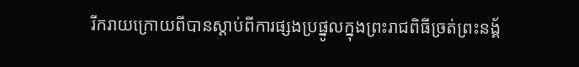រីករាយក្រោយពីបានស្តាប់ពីការផ្សងប្រផ្នូលក្នុងព្រះរាជពិធីច្រត់ព្រះនង្គ័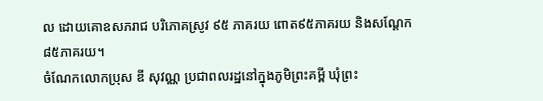ល ដោយគោឧសភរាជ បរិភោគស្រូវ ៩៥ ភាគរយ ពោត៩៥ភាគរយ និងសណ្តែក៨៥ភាគរយ។
ចំណែកលោកប្រុស ឌី សុវណ្ណ ប្រជាពលរដ្ឋនៅក្នុងភូមិព្រះគម្ពី ឃុំព្រះ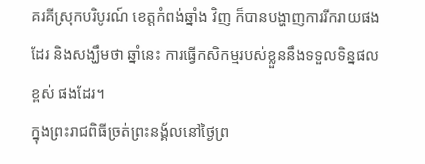គរគីស្រុកបរិបូរណ៍ ខេត្ដកំពង់ឆ្នាំង វិញ ក៏បានបង្ហាញការរីករាយផងដែរ និងសង្ឃឹមថា ឆ្នាំនេះ ការធ្វើកសិកម្មរបស់ខ្លួននឹងទទួលទិន្នផលខ្ពស់ ផងដែរ។
ក្នុងព្រះរាជពិធីច្រត់ព្រះនង្គ័លនៅថ្ងៃព្រ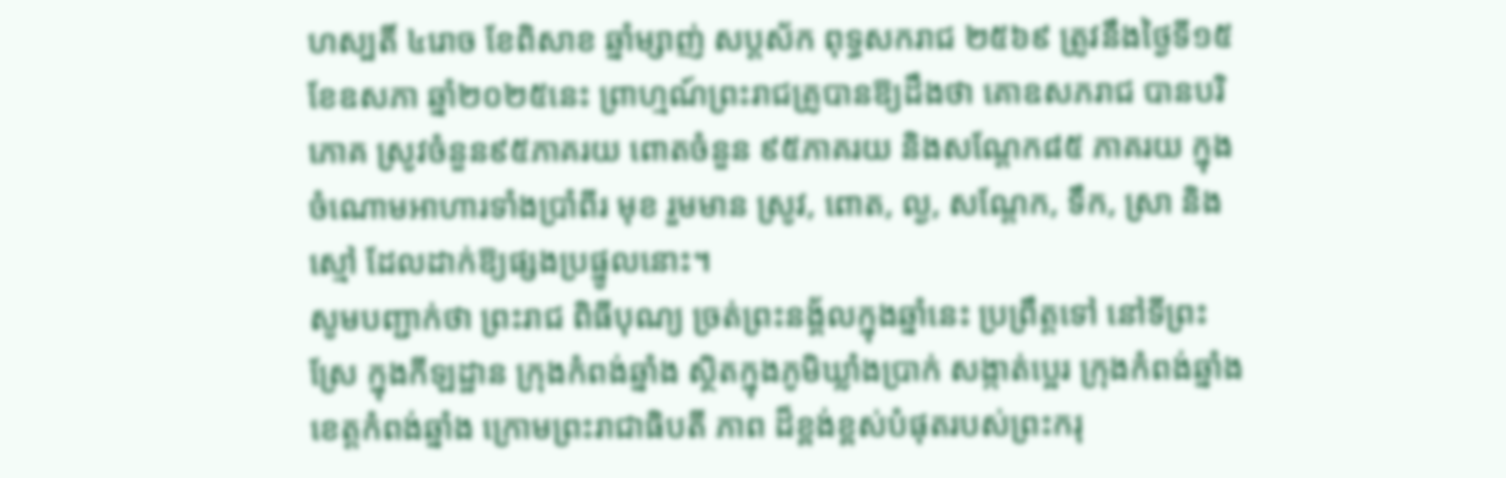ហស្បតិ៍ ៤រោច ខែពិសាខ ឆ្នាំម្សាញ់ សប្ដស័ក ពុទ្ធសករាជ ២៥៦៩ ត្រូវនឹងថ្ងៃទី១៥ ខែឧសភា ឆ្នាំ២០២៥នេះ ព្រាហ្មណ៍ព្រះរាជគ្រូបានឱ្យដឹងថា គោឧសភរាជ បានបរិភោគ ស្រូវចំនួន៩៥ភាគរយ ពោតចំនួន ៩៥ភាគរយ និងសណ្ដែក៨៥ ភាគរយ ក្នុងចំណោមអាហារទាំងប្រាំពីរ មុខ រួមមាន ស្រូវ, ពោត, ល្ង, សណ្តែក, ទឹក, ស្រា និងស្មៅ ដែលដាក់ឱ្យផ្សងប្រផ្នូលនោះ។
សូមបញ្ជាក់ថា ព្រះរាជ ពិធីបុណ្យ ច្រត់ព្រះនង្គ័លក្នុងឆ្នាំនេះ ប្រព្រឹត្តទៅ នៅទីព្រះស្រែ ក្នុងកីឡដ្ឋាន ក្រុងកំពង់ឆ្នាំង ស្ថិតក្នុងភូមិឃ្លាំងប្រាក់ សង្កាត់ប្អេរ ក្រុងកំពង់ឆ្នាំង ខេត្តកំពង់ឆ្នាំង ក្រោមព្រះរាជាធិបតី ភាព ដ៏ខ្ពង់ខ្ពស់បំផុតរបស់ព្រះករុ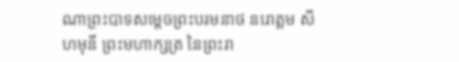ណាព្រះបាទសម្ដេចព្រះបរមនាថ នរោត្តម សីហមុនី ព្រះមហាក្សត្រ នៃព្រះរា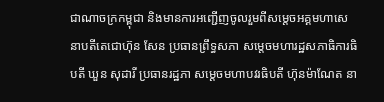ជាណាចក្រកម្ពុជា និងមានការអញ្ជើញចូលរួមពីសម្តេចអគ្គមហាសេនាបតីតេជោហ៊ុន សែន ប្រធានព្រឹទ្ធសភា សម្តេចមហារដ្ឋសភាធិការធិបតី ឃួន សុដារី ប្រធានរដ្ឋភា សម្តេចមហាបវរធិបតី ហ៊ុនម៉ាណែត នា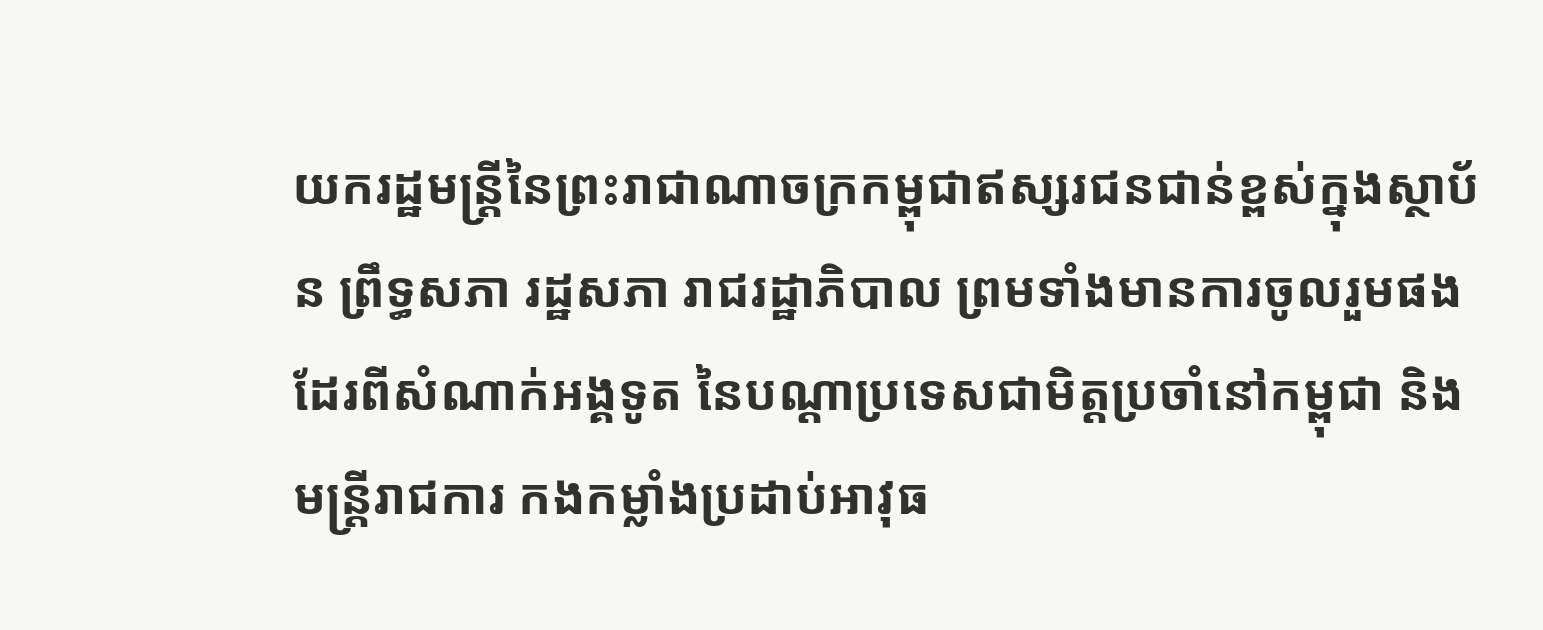យករដ្ឋមន្ត្រីនៃព្រះរាជាណាចក្រកម្ពុជាឥស្សរជនជាន់ខ្ពស់ក្នុងស្ថាប័ន ព្រឹទ្ធសភា រដ្ឋសភា រាជរដ្ឋាភិបាល ព្រមទាំងមានការចូលរួមផងដែរពីសំណាក់អង្គទូត នៃបណ្ដាប្រទេសជាមិត្តប្រចាំនៅកម្ពុជា និងមន្រ្តីរាជការ កងកម្លាំងប្រដាប់អាវុធ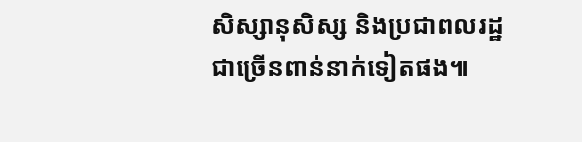សិស្សានុសិស្ស និងប្រជាពលរដ្ឋជាច្រើនពាន់នាក់ទៀតផង៕